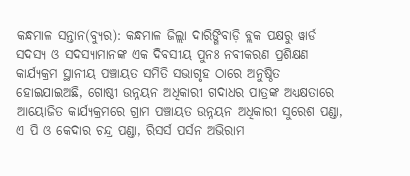କନ୍ଧମାଳ ସନ୍ତାନ(ବ୍ୟୁର): କନ୍ଧମାଳ ଜିଲ୍ଲା ଦାରିଙ୍ଗିବାଡ଼ି ବ୍ଲକ ପକ୍ଷରୁ ୱାର୍ଡ ସଦସ୍ୟ ଓ ସଦସ୍ୟାମାନଙ୍କ ଏକ ଦିବସୀୟ ପୁନଃ ନବୀକରଣ ପ୍ରଶିକ୍ଷଣ କାର୍ଯ୍ୟକ୍ରମ ସ୍ଥାନୀୟ ପଞ୍ଚାୟତ ସମିତି ସଭାଗୃହ ଠାରେ ଅନୁଷ୍ଠିତ ହୋଇଯାଇଅଛି, ଗୋଷ୍ଠୀ ଉନ୍ନୟନ ଅଧିକାରୀ ଗଦାଧର ପାତ୍ରଙ୍କ ଅଧ୍ୟକ୍ଷତାରେ ଆୟୋଜିତ କାର୍ଯ୍ୟକ୍ରମରେ ଗ୍ରାମ ପଞ୍ଚାୟତ ଉନ୍ନୟନ ଅଧିକାରୀ ସୁରେଶ ପଣ୍ଡା, ଏ ପି ଓ କେଦାର ଚନ୍ଦ୍ର ପଣ୍ଡା, ରିସର୍ସ ପର୍ସନ ଅଭିରାମ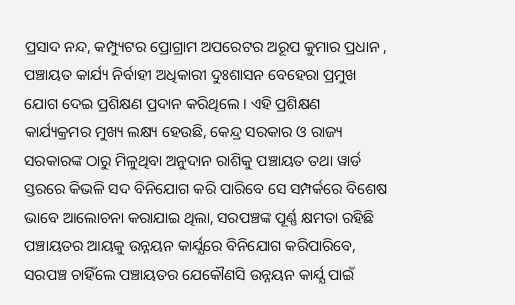ପ୍ରସାଦ ନନ୍ଦ, କମ୍ପ୍ୟୁଟର ପ୍ରୋଗ୍ରାମ ଅପରେଟର ଅରୂପ କୁମାର ପ୍ରଧାନ , ପଞ୍ଚାୟତ କାର୍ଯ୍ୟ ନିର୍ବାହୀ ଅଧିକାରୀ ଦୁଃଶାସନ ବେହେରା ପ୍ରମୁଖ ଯୋଗ ଦେଇ ପ୍ରଶିକ୍ଷଣ ପ୍ରଦାନ କରିଥିଲେ । ଏହି ପ୍ରଶିକ୍ଷଣ କାର୍ଯ୍ୟକ୍ରମର ମୁଖ୍ୟ ଲକ୍ଷ୍ୟ ହେଉଛି, କେନ୍ଦ୍ର ସରକାର ଓ ରାଜ୍ୟ ସରକାରଙ୍କ ଠାରୁ ମିଳୁଥିବା ଅନୁଦାନ ରାଶିକୁ ପଞ୍ଚାୟତ ତଥା ୱାର୍ଡ ସ୍ତରରେ କିଭଳି ସଦ ବିନିଯୋଗ କରି ପାରିବେ ସେ ସମ୍ପର୍କରେ ବିଶେଷ ଭାବେ ଆଲୋଚନା କରାଯାଇ ଥିଲା, ସରପଞ୍ଚଙ୍କ ପୂର୍ଣ୍ଣ କ୍ଷମତା ରହିଛି ପଞ୍ଚାୟତର ଆୟକୁ ଉନ୍ନୟନ କାର୍ଯ୍ଯରେ ବିନିଯୋଗ କରିପାରିବେ, ସରପଞ୍ଚ ଚାହିଁଲେ ପଞ୍ଚାୟତର ଯେକୌଣସି ଉନ୍ନୟନ କାର୍ଯ୍ଯ ପାଇଁ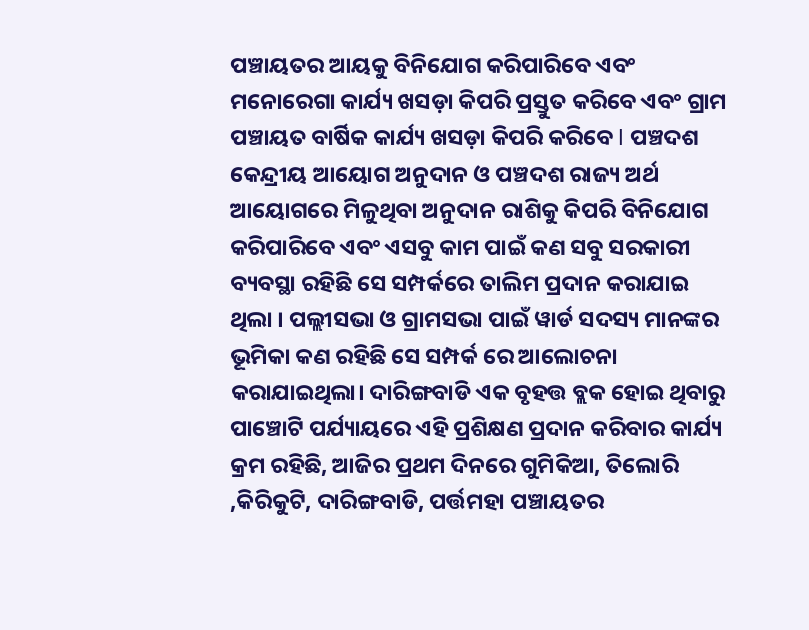ପଞ୍ଚାୟତର ଆୟକୁ ବିନିଯୋଗ କରିପାରିବେ ଏବଂ ମନୋରେଗା କାର୍ଯ୍ୟ ଖସଡ଼ା କିପରି ପ୍ରସ୍ତୁତ କରିବେ ଏବଂ ଗ୍ରାମ ପଞ୍ଚାୟତ ବାର୍ଷିକ କାର୍ଯ୍ୟ ଖସଡ଼ା କିପରି କରିବେ l ପଞ୍ଚଦଶ କେନ୍ଦ୍ରୀୟ ଆୟୋଗ ଅନୁଦାନ ଓ ପଞ୍ଚଦଶ ରାଜ୍ୟ ଅର୍ଥ ଆୟୋଗରେ ମିଳୁଥିବା ଅନୁଦାନ ରାଶିକୁ କିପରି ବିନିଯୋଗ କରିପାରିବେ ଏବଂ ଏସବୁ କାମ ପାଇଁ କଣ ସବୁ ସରକାରୀ ବ୍ୟବସ୍ଥା ରହିଛି ସେ ସମ୍ପର୍କରେ ତାଲିମ ପ୍ରଦାନ କରାଯାଇ ଥିଲା । ପଲ୍ଲୀସଭା ଓ ଗ୍ରାମସଭା ପାଇଁ ୱାର୍ଡ ସଦସ୍ୟ ମାନଙ୍କର ଭୂମିକା କଣ ରହିଛି ସେ ସମ୍ପର୍କ ରେ ଆଲୋଚନା କରାଯାଇଥିଲା। ଦାରିଙ୍ଗବାଡି ଏକ ବୃହତ୍ତ ବ୍ଲକ ହୋଇ ଥିବାରୁ ପାଞ୍ଚୋଟି ପର୍ଯ୍ୟାୟରେ ଏହି ପ୍ରଶିକ୍ଷଣ ପ୍ରଦାନ କରିବାର କାର୍ଯ୍ୟ କ୍ରମ ରହିଛି, ଆଜିର ପ୍ରଥମ ଦିନରେ ଗୁମିକିଆ, ତିଲୋରି ,କିରିକୁଟି, ଦାରିଙ୍ଗବାଡି, ପର୍ତ୍ତମହା ପଞ୍ଚାୟତର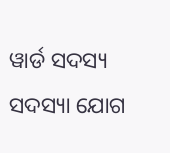ୱାର୍ଡ ସଦସ୍ୟ ସଦସ୍ୟା ଯୋଗ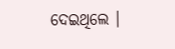ଦେଇଥିଲେ ।